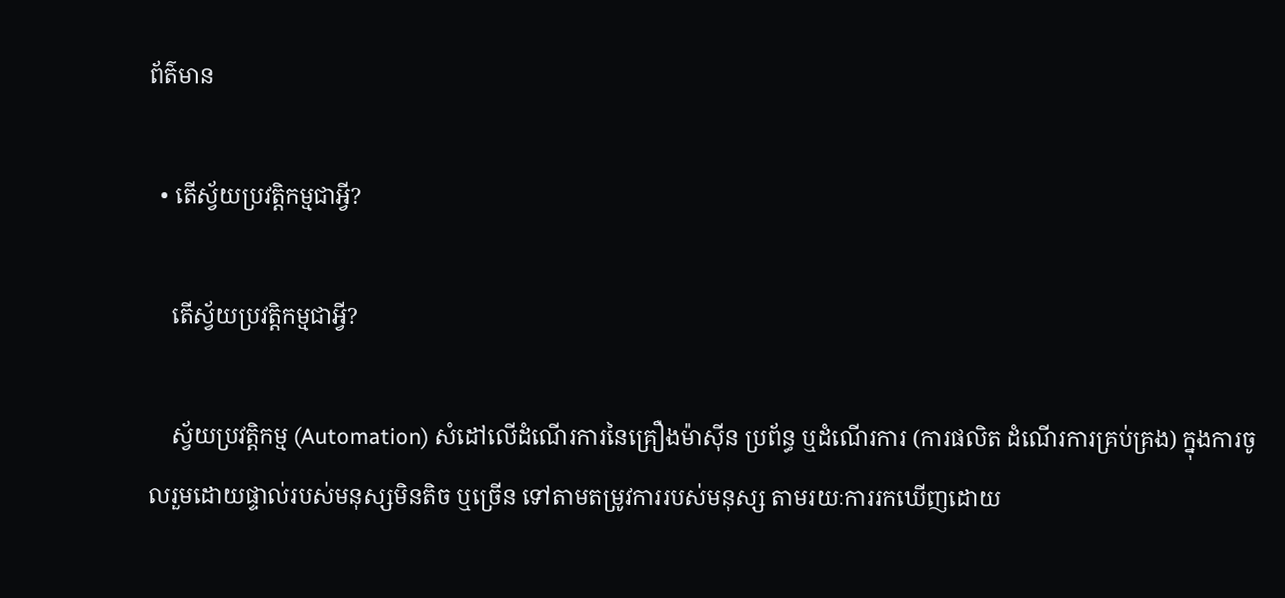ព័ត៌មាន

  • តើស្វ័យប្រវត្តិកម្មជាអ្វី?

    តើស្វ័យប្រវត្តិកម្មជាអ្វី?

    ស្វ័យប្រវត្តិកម្ម (Automation) សំដៅលើដំណើរការនៃគ្រឿងម៉ាស៊ីន ប្រព័ន្ធ ឬដំណើរការ (ការផលិត ដំណើរការគ្រប់គ្រង) ក្នុងការចូលរួមដោយផ្ទាល់របស់មនុស្សមិនតិច ឬច្រើន ទៅតាមតម្រូវការរបស់មនុស្ស តាមរយៈការរកឃើញដោយ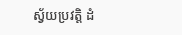ស្វ័យប្រវត្តិ ដំ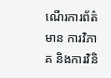ណើរការព័ត៌មាន ការវិភាគ និងការវិនិ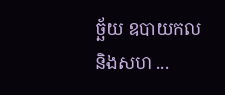ច្ឆ័យ ឧបាយកល និងសហ ...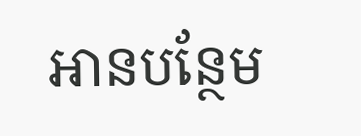អានបន្ថែម